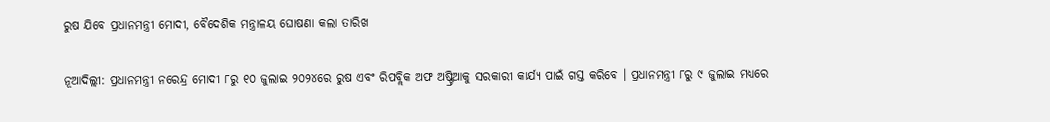ରୁଷ ଯିବେ ପ୍ରଧାନମନ୍ତ୍ରୀ ମୋଦୀ, ବୈଦେଶିକ ମନ୍ତ୍ରାଳୟ ଘୋଷଣା କଲା ତାରିଖ

ନୂଆଦିଲ୍ଲୀ: ପ୍ରଧାନମନ୍ତ୍ରୀ ନରେନ୍ଦ୍ର ମୋଦୀ ୮ରୁ ୧୦ ଜୁଲାଇ ୨୦୨୪ରେ ରୁଷ ଏବଂ ରିପବ୍ଲିକ ଅଫ ଅଷ୍ଟ୍ରିଆକୁ ସରକାରୀ କାର୍ଯ୍ୟ ପାଇଁ ଗସ୍ତ କରିବେ । ପ୍ରଧାନମନ୍ତ୍ରୀ ୮ରୁ ୯ ଜୁଲାଇ ମଧ୍ୟରେ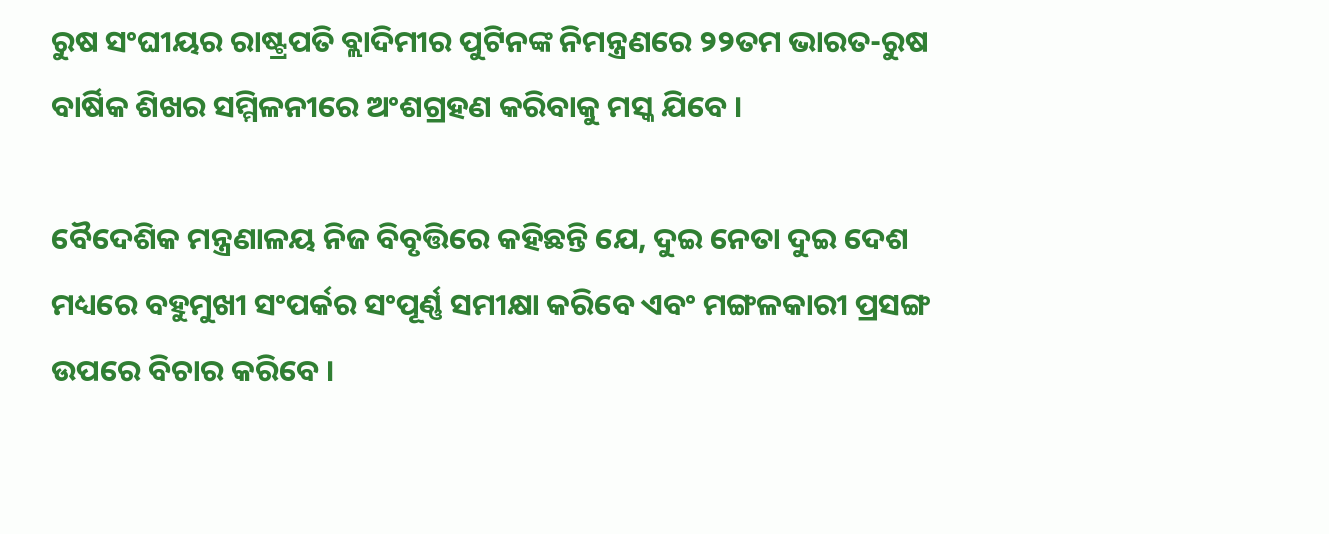ରୁଷ ସଂଘୀୟର ରାଷ୍ଟ୍ରପତି ବ୍ଲାଦିମୀର ପୁଟିନଙ୍କ ନିମନ୍ତ୍ରଣରେ ୨୨ତମ ଭାରତ-ରୁଷ ବାର୍ଷିକ ଶିଖର ସମ୍ମିଳନୀରେ ଅଂଶଗ୍ରହଣ କରିବାକୁ ମସ୍କ ଯିବେ ।

ବୈଦେଶିକ ମନ୍ତ୍ରଣାଳୟ ନିଜ ବିବୃତ୍ତିରେ କହିଛନ୍ତି ଯେ, ଦୁଇ ନେତା ଦୁଇ ଦେଶ ମଧ୍ୟରେ ବହୁମୁଖୀ ସଂପର୍କର ସଂପୂର୍ଣ୍ଣ ସମୀକ୍ଷା କରିବେ ଏବଂ ମଙ୍ଗଳକାରୀ ପ୍ରସଙ୍ଗ ଉପରେ ବିଚାର କରିବେ ।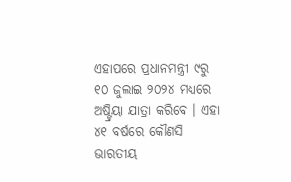ଏହାପରେ ପ୍ରଧାନମନ୍ତ୍ରୀ ୯ରୁ ୧୦ ଜୁଲାଇ ୨୦୨୪ ମଧ୍ୟରେ ଅଷ୍ଟ୍ରିୟା ଯାତ୍ରା କରିବେ । ଏହା ୪୧ ବର୍ଷରେ କୌଣସି ଭାରତୀୟ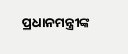ପ୍ରଧାନମନ୍ତ୍ରୀଙ୍କ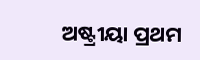ଅଷ୍ଟ୍ରୀୟା ପ୍ରଥମ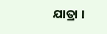ଯାତ୍ରା ।